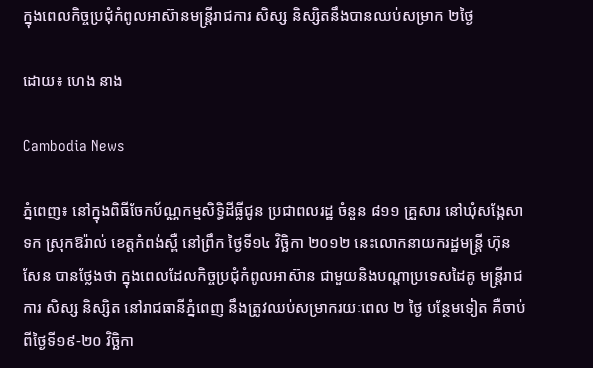ក្នុងពេលកិច្ចប្រជុំកំពូលអាស៊ានមន្ត្រីរាជការ សិស្ស និស្សិតនឹងបានឈប់សម្រាក ២ថ្ងៃ

ដោយ៖ ហេង នាង

Cambodia News

ភ្នំពេញ៖ នៅក្នុងពិធីចែកប័ណ្ណកម្មសិទ្ធិដីធ្លីជូន ប្រជាពលរដ្ឋ ចំនួន ៨១១ គ្រួសារ នៅឃុំសង្កែសាទក ស្រុកឱរ៉ាល់ ខេត្តកំពង់ស្ពឺ នៅព្រឹក ថ្ងៃទី១៤ វិច្ឆិកា ២០១២ នេះលោកនាយករដ្ឋមន្ត្រី ហ៊ុន សែន បានថ្លែងថា ក្នុងពេលដែលកិច្ចប្រជុំកំពូលអាស៊ាន ជាមួយនិងបណ្ដាប្រទេសដៃគូ មន្ត្រីរាជការ សិស្ស និស្សិត នៅរាជធានីភ្នំពេញ នឹងត្រូវឈប់សម្រាករយៈពេល ២ ថ្ងៃ បន្ថែមទៀត គឺចាប់ពីថ្ងៃទី១៩-២០ វិច្ឆិកា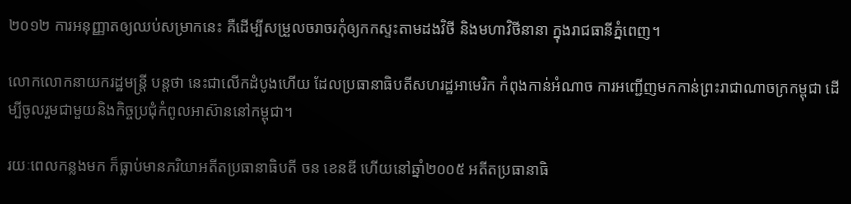២០១២ ការអនុញ្ញាតឲ្យឈប់សម្រាកនេះ គឺដើម្បីសម្រួលចរាចរកុំឲ្យកកស្ទះតាមដងវិថី និងមហាវិថីនានា ក្នុងរាជធានីភ្នំពេញ។

លោកលោកនាយករដ្ឋមន្ត្រី បន្តថា នេះជាលើកដំបូងហើយ ដែលប្រធានាធិបតីសហរដ្ឋអាមេរិក កំពុងកាន់អំណាច ការអញ្ជើញមកកាន់ព្រះរាជាណាចក្រកម្ពុជា ដើម្បីចូលរួមជាមួយនិងកិច្ចប្រជុំកំពូលអាស៊ាននៅកម្ពុជា។

រយៈពេលកន្លងមក ក៏ធ្លាប់មានភរិយាអតីតប្រធានាធិបតី ចន ខេនឌី ហើយនៅឆ្នាំ២០០៥ អតីតប្រធានាធិ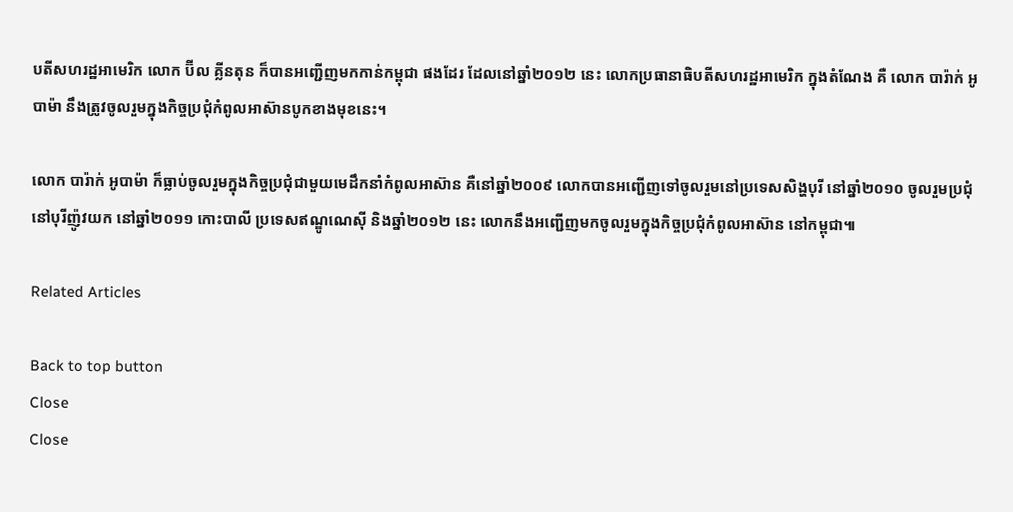បតីសហរដ្ឋអាមេរិក លោក ប៊ីល គ្លីនតុន ក៏បានអញ្ជើញមកកាន់កម្ពុជា ផងដែរ ដែលនៅឆ្នាំ២០១២ នេះ លោកប្រធានាធិបតីសហរដ្ឋអាមេរិក ក្នុងតំណែង គឺ លោក បារ៉ាក់ អូបាម៉ា នឹងត្រូវចូលរួមក្នុងកិច្ចប្រជុំកំពូលអាស៊ានបូកខាងមុខនេះ។

លោក បារ៉ាក់ អូបាម៉ា ក៏ធ្លាប់ចូលរួមក្នុងកិច្ចប្រជុំជាមួយមេដឹកនាំកំពូលអាស៊ាន គឺនៅឆ្នាំ២០០៩ លោកបានអញ្ជើញទៅចូលរួមនៅប្រទេសសិង្ហបុរី នៅឆ្នាំ២០១០ ចូលរួមប្រជុំនៅបុរីញ៉ូវយក នៅឆ្នាំ២០១១ កោះបាលី ប្រទេសឥណ្ឌូណេស៊ី និងឆ្នាំ២០១២ នេះ លោកនឹងអញ្ជើញមកចូលរួមក្នុងកិច្ចប្រជុំកំពូលអាស៊ាន នៅកម្ពុជា៕

Related Articles

Back to top button
Close
Close